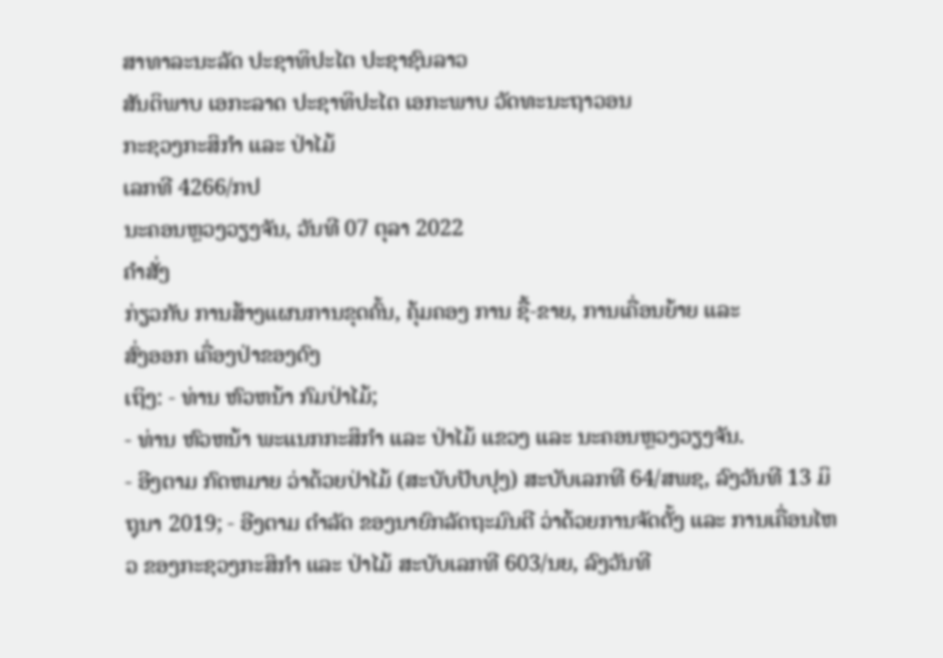ສາທາລະນະລັດ ປະຊາທິປະໄຕ ປະຊາຊົນລາວ
ສັນຕິພາບ ເອກະລາດ ປະຊາທິປະໄຕ ເອກະພາບ ວັດທະນະຖາວອນ
ກະຊວງກະສິກໍາ ແລະ ປ່າໄມ້
ເລກທີ 4266/ກປ
ນະຄອນຫຼວງວຽງຈັນ, ວັນທີ 07 ຕຸລາ 2022
ຄໍາສັ່ງ
ກ່ຽວກັບ ການສ້າງແຜນການຂຸດຄົ້ນ, ຄຸ້ມຄອງ ການ ຊື້-ຂາຍ, ການເຄື່ອນຍ້າຍ ແລະ
ສົ່ງອອກ ເຄື່ອງປ່າຂອງດົງ
ເຖິງ: - ທ່ານ ຫົວຫນ້າ ກົມປ່າໄມ້;
- ທ່ານ ຫົວຫນ້າ ພະແນກກະສິກໍາ ແລະ ປ່າໄມ້ ແຂວງ ແລະ ນະຄອນຫຼວງວຽງຈັນ.
- ອີງຕາມ ກົດຫມາຍ ວ່າດ້ວຍປ່າໄມ້ (ສະບັບປັບປຸງ) ສະບັບເລກທີ 64/ສພຊ, ລົງວັນທີ 13 ມິຖຸນາ 2019; - ອີງຕາມ ດໍາລັດ ຂອງນາຍົກລັດຖະມົນຕີ ວ່າດ້ວຍການຈັດຕັ້ງ ແລະ ການເຄື່ອນໄຫວ ຂອງກະຊວງກະສິກໍາ ແລະ ປ່າໄມ້ ສະບັບເລກທີ 603/ນຍ, ລົງວັນທີ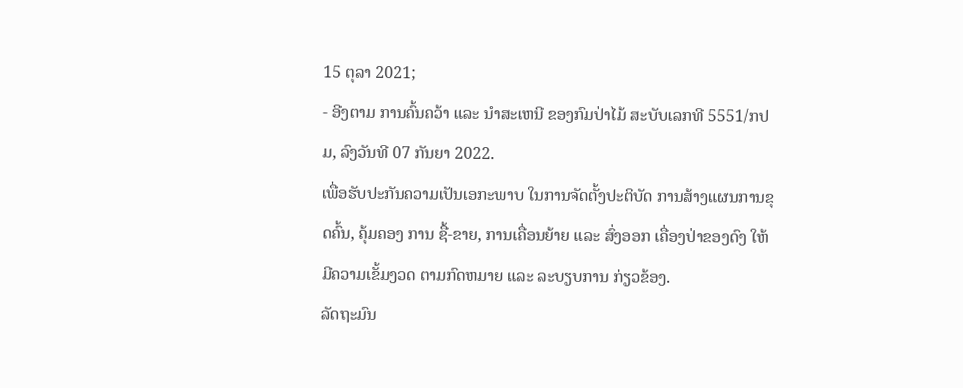15 ຕຸລາ 2021;
- ອີງຕາມ ການຄົ້ນຄວ້າ ແລະ ນໍາສະເຫນີ ຂອງກົມປ່າໄມ້ ສະບັບເລກທີ 5551/ກປມ, ລົງວັນທີ 07 ກັນຍາ 2022.
ເພື່ອຮັບປະກັນຄວາມເປັນເອກະພາບ ໃນການຈັດຕັ້ງປະຕິບັດ ການສ້າງແຜນການຂຸດຄົ້ນ, ຄຸ້ມຄອງ ການ ຊື້-ຂາຍ, ການເຄື່ອນຍ້າຍ ແລະ ສົ່ງອອກ ເຄື່ອງປ່າຂອງດົງ ໃຫ້ມີຄວາມເຂັ້ມງວດ ຕາມກົດຫມາຍ ແລະ ລະບຽບການ ກ່ຽວຂ້ອງ.
ລັດຖະມົນ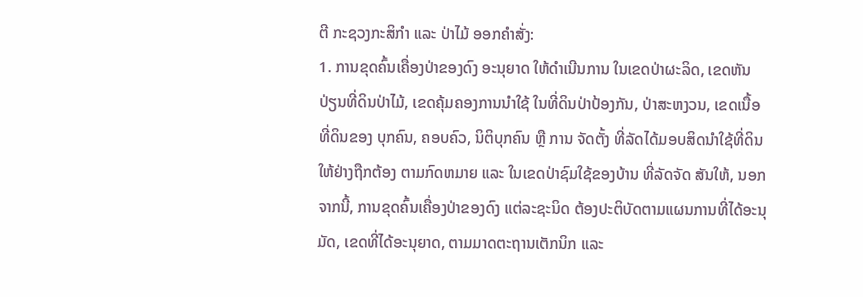ຕີ ກະຊວງກະສິກໍາ ແລະ ປ່າໄມ້ ອອກຄໍາສັ່ງ:
1. ການຂຸດຄົ້ນເຄື່ອງປ່າຂອງດົງ ອະນຸຍາດ ໃຫ້ດໍາເນີນການ ໃນເຂດປ່າຜະລິດ, ເຂດຫັນປ່ຽນທີ່ດິນປ່າໄມ້, ເຂດຄຸ້ມຄອງການນໍາໃຊ້ ໃນທີ່ດິນປ່າປ້ອງກັນ, ປ່າສະຫງວນ, ເຂດເນື້ອທີ່ດິນຂອງ ບຸກຄົນ, ຄອບຄົວ, ນິຕິບຸກຄົນ ຫຼື ການ ຈັດຕັ້ງ ທີ່ລັດໄດ້ມອບສິດນໍາໃຊ້ທີ່ດິນ ໃຫ້ຢ່າງຖືກຕ້ອງ ຕາມກົດຫມາຍ ແລະ ໃນເຂດປ່າຊົມໃຊ້ຂອງບ້ານ ທີ່ລັດຈັດ ສັນໃຫ້, ນອກຈາກນີ້, ການຂຸດຄົ້ນເຄື່ອງປ່າຂອງດົງ ແຕ່ລະຊະນິດ ຕ້ອງປະຕິບັດຕາມແຜນການທີ່ໄດ້ອະນຸມັດ, ເຂດທີ່ໄດ້ອະນຸຍາດ, ຕາມມາດຕະຖານເຕັກນິກ ແລະ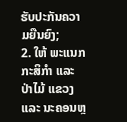ຮັບປະກັນຄວາມຍືນຍົງ;
2. ໃຫ້ ພະແນກກະສິກໍາ ແລະ ປ່າໄມ້ ແຂວງ ແລະ ນະຄອນຫຼ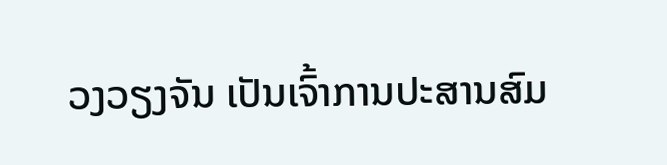ວງວຽງຈັນ ເປັນເຈົ້າການປະສານສົມ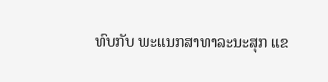ທົບກັບ ພະແນກສາທາລະນະສຸກ ແຂ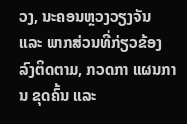ວງ, ນະຄອນຫຼວງວຽງຈັນ ແລະ ພາກສ່ວນທີ່ກ່ຽວຂ້ອງ ລົງຕິດຕາມ, ກວດກາ ແຜນການ ຂຸດຄົ້ນ ແລະ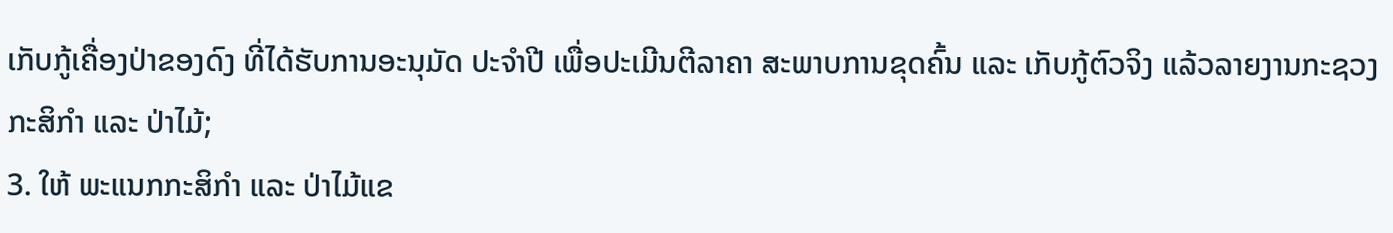ເກັບກູ້ເຄື່ອງປ່າຂອງດົງ ທີ່ໄດ້ຮັບການອະນຸມັດ ປະຈໍາປີ ເພື່ອປະເມີນຕີລາຄາ ສະພາບການຂຸດຄົ້ນ ແລະ ເກັບກູ້ຕົວຈິງ ແລ້ວລາຍງານກະຊວງກະສິກໍາ ແລະ ປ່າໄມ້;
3. ໃຫ້ ພະແນກກະສິກໍາ ແລະ ປ່າໄມ້ແຂ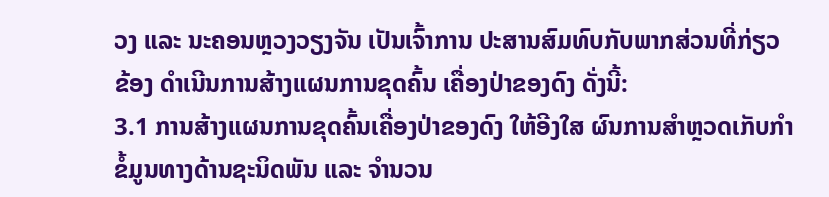ວງ ແລະ ນະຄອນຫຼວງວຽງຈັນ ເປັນເຈົ້າການ ປະສານສົມທົບກັບພາກສ່ວນທີ່ກ່ຽວຂ້ອງ ດໍາເນີນການສ້າງແຜນການຂຸດຄົ້ນ ເຄື່ອງປ່າຂອງດົງ ດັ່ງນີ້:
3.1 ການສ້າງແຜນການຂຸດຄົ້ນເຄື່ອງປ່າຂອງດົງ ໃຫ້ອີງໃສ ຜົນການສໍາຫຼວດເກັບກໍາຂໍ້ມູນທາງດ້ານຊະນິດພັນ ແລະ ຈໍານວນ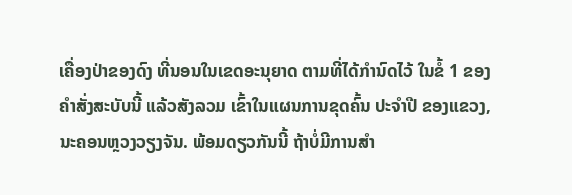ເຄື່ອງປ່າຂອງດົງ ທີ່ນອນໃນເຂດອະນຸຍາດ ຕາມທີ່ໄດ້ກໍານົດໄວ້ ໃນຂໍ້ 1 ຂອງຄໍາສັ່ງສະບັບນີ້ ແລ້ວສັງລວມ ເຂົ້າໃນແຜນການຂຸດຄົ້ນ ປະຈໍາປີ ຂອງແຂວງ, ນະຄອນຫຼວງວຽງຈັນ. ພ້ອມດຽວກັນນີ້ ຖ້າບໍ່ມີການສໍາ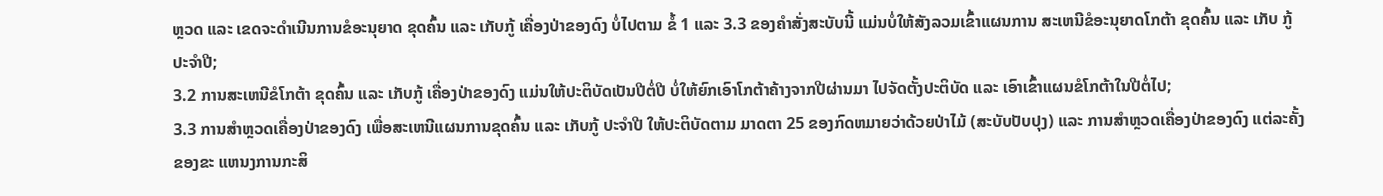ຫຼວດ ແລະ ເຂດຈະດໍາເນີນການຂໍອະນຸຍາດ ຂຸດຄົ້ນ ແລະ ເກັບກູ້ ເຄື່ອງປ່າຂອງດົງ ບໍ່ໄປຕາມ ຂໍ້ 1 ແລະ 3.3 ຂອງຄໍາສັ່ງສະບັບນີ້ ແມ່ນບໍ່ໃຫ້ສັງລວມເຂົ້າແຜນການ ສະເຫນີຂໍອະນຸຍາດໂກຕ້າ ຂຸດຄົ້ນ ແລະ ເກັບ ກູ້ ປະຈໍາປີ;
3.2 ການສະເຫນີຂໍໂກຕ້າ ຂຸດຄົ້ນ ແລະ ເກັບກູ້ ເຄື່ອງປ່າຂອງດົງ ແມ່ນໃຫ້ປະຕິບັດເປັນປີຕໍ່ປີ ບໍ່ໃຫ້ຍົກເອົາໂກຕ້າຄ້າງຈາກປີຜ່ານມາ ໄປຈັດຕັ້ງປະຕິບັດ ແລະ ເອົາເຂົ້າແຜນຂໍໂກຕ້າໃນປີຕໍ່ໄປ;
3.3 ການສໍາຫຼວດເຄື່ອງປ່າຂອງດົງ ເພື່ອສະເຫນີແຜນການຂຸດຄົ້ນ ແລະ ເກັບກູ້ ປະຈໍາປີ ໃຫ້ປະຕິບັດຕາມ ມາດຕາ 25 ຂອງກົດຫມາຍວ່າດ້ວຍປ່າໄມ້ (ສະບັບປັບປຸງ) ແລະ ການສໍາຫຼວດເຄື່ອງປ່າຂອງດົງ ແຕ່ລະຄັ້ງ ຂອງຂະ ແຫນງການກະສິ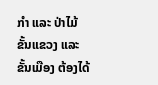ກໍາ ແລະ ປ່າໄມ້ ຂັ້ນແຂວງ ແລະ ຂັ້ນເມືອງ ຕ້ອງໄດ້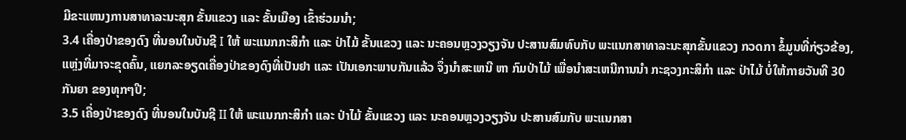ມີຂະແຫນງການສາທາລະນະສຸກ ຂັ້ນແຂວງ ແລະ ຂັ້ນເມືອງ ເຂົ້າຮ່ວມນໍາ;
3.4 ເຄື່ອງປ່າຂອງດົງ ທີ່ນອນໃນບັນຊີ I ໃຫ້ ພະແນກກະສິກໍາ ແລະ ປ່າໄມ້ ຂັ້ນແຂວງ ແລະ ນະຄອນຫຼວງວຽງຈັນ ປະສານສົມທົບກັບ ພະແນກສາທາລະນະສຸກຂັ້ນແຂວງ ກວດກາ ຂໍ້ມູນທີ່ກ່ຽວຂ້ອງ, ແຫຼ່ງທີ່ມາຈະຂຸດຄົ້ນ, ແຍກລະອຽດເຄື່ອງປ່າຂອງດົງທີ່ເປັນຢາ ແລະ ເປັນເອກະພາບກັນແລ້ວ ຈຶ່ງນໍາສະເຫນີ ຫາ ກົມປ່າໄມ້ ເພື່ອນໍາສະເຫນີການນໍາ ກະຊວງກະສິກໍາ ແລະ ປ່າໄມ້ ບໍ່ໃຫ້ກາຍວັນທີ 30 ກັນຍາ ຂອງທຸກໆປີ;
3.5 ເຄື່ອງປ່າຂອງດົງ ທີ່ນອນໃນບັນຊີ II ໃຫ້ ພະແນກກະສິກໍາ ແລະ ປ່າໄມ້ ຂັ້ນແຂວງ ແລະ ນະຄອນຫຼວງວຽງຈັນ ປະສານສົມກັບ ພະແນກສາ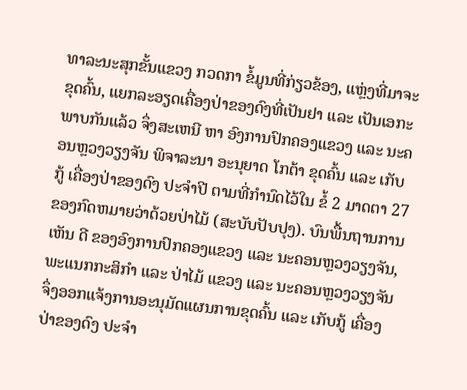ທາລະນະສຸກຂັ້ນແຂວງ ກວດກາ ຂໍ້ມູນທີ່ກ່ຽວຂ້ອງ, ແຫຼ່ງທີ່ມາຈະຂຸດຄົ້ນ, ແຍກລະອຽດເຄື່ອງປ່າຂອງດົງທີ່ເປັນຢາ ແລະ ເປັນເອກະພາບກັນແລ້ວ ຈຶ່ງສະເຫນີ ຫາ ອົງການປົກຄອງແຂວງ ແລະ ນະຄອນຫຼວງວຽງຈັນ ພິຈາລະນາ ອະນຸຍາດ ໂກຕ້າ ຂຸດຄົ້ນ ແລະ ເກັບກູ້ ເຄື່ອງປ່າຂອງດົງ ປະຈໍາປີ ຕາມທີ່ກໍານົດໄວ້ໃນ ຂໍ້ 2 ມາດຕາ 27 ຂອງກົດຫມາຍວ່າດ້ວຍປ່າໄມ້ (ສະບັບປັບປຸງ). ບົນພື້ນຖານການເຫັນ ດີ ຂອງອົງການປົກຄອງແຂວງ ແລະ ນະຄອນຫຼວງວຽງຈັນ, ພະແນກກະສິກໍາ ແລະ ປ່າໄມ້ ແຂວງ ແລະ ນະຄອນຫຼວງວຽງຈັນ ຈຶ່ງອອກແຈ້ງການອະນຸມັດແຜນການຂຸດຄົ້ນ ແລະ ເກັບກູ້ ເຄື່ອງປ່າຂອງດົງ ປະຈໍາ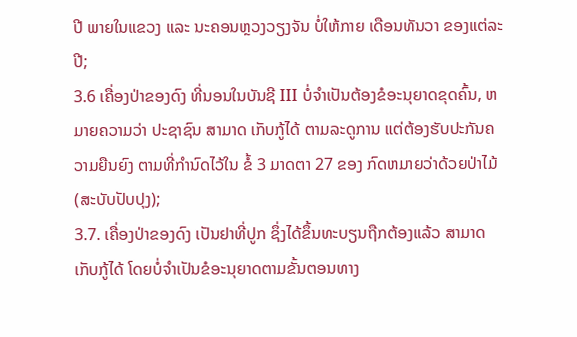ປີ ພາຍໃນແຂວງ ແລະ ນະຄອນຫຼວງວຽງຈັນ ບໍ່ໃຫ້ກາຍ ເດືອນທັນວາ ຂອງແຕ່ລະປີ;
3.6 ເຄື່ອງປ່າຂອງດົງ ທີ່ນອນໃນບັນຊີ III ບໍ່ຈໍາເປັນຕ້ອງຂໍອະນຸຍາດຂຸດຄົ້ນ, ຫມາຍຄວາມວ່າ ປະຊາຊົນ ສາມາດ ເກັບກູ້ໄດ້ ຕາມລະດູການ ແຕ່ຕ້ອງຮັບປະກັນຄວາມຍືນຍົງ ຕາມທີ່ກໍານົດໄວ້ໃນ ຂໍ້ 3 ມາດຕາ 27 ຂອງ ກົດຫມາຍວ່າດ້ວຍປ່າໄມ້ (ສະບັບປັບປຸງ);
3.7. ເຄື່ອງປ່າຂອງດົງ ເປັນຢາທີ່ປູກ ຊຶ່ງໄດ້ຂຶ້ນທະບຽນຖືກຕ້ອງແລ້ວ ສາມາດເກັບກູ້ໄດ້ ໂດຍບໍ່ຈໍາເປັນຂໍອະນຸຍາດຕາມຂັ້ນຕອນທາງ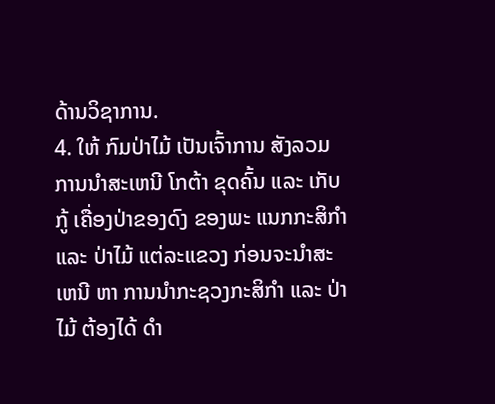ດ້ານວິຊາການ.
4. ໃຫ້ ກົມປ່າໄມ້ ເປັນເຈົ້າການ ສັງລວມ ການນໍາສະເຫນີ ໂກຕ້າ ຂຸດຄົ້ນ ແລະ ເກັບກູ້ ເຄື່ອງປ່າຂອງດົງ ຂອງພະ ແນກກະສິກໍາ ແລະ ປ່າໄມ້ ແຕ່ລະແຂວງ ກ່ອນຈະນໍາສະເຫນີ ຫາ ການນໍາກະຊວງກະສິກໍາ ແລະ ປ່າໄມ້ ຕ້ອງໄດ້ ດໍາ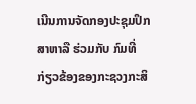ເນີນການຈັດກອງປະຊຸມປຶກສາຫາລື ຮ່ວມກັບ ກົມທີ່ກ່ຽວຂ້ອງຂອງກະຊວງກະສິ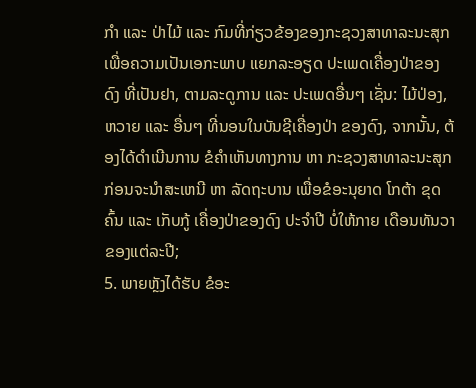ກໍາ ແລະ ປ່າໄມ້ ແລະ ກົມທີ່ກ່ຽວຂ້ອງຂອງກະຊວງສາທາລະນະສຸກ ເພື່ອຄວາມເປັນເອກະພາບ ແຍກລະອຽດ ປະເພດເຄື່ອງປ່າຂອງ ດົງ ທີ່ເປັນຢາ, ຕາມລະດູການ ແລະ ປະເພດອື່ນໆ ເຊັ່ນ: ໄມ້ປ່ອງ, ຫວາຍ ແລະ ອື່ນໆ ທີ່ນອນໃນບັນຊີເຄື່ອງປ່າ ຂອງດົງ, ຈາກນັ້ນ, ຕ້ອງໄດ້ດໍາເນີນການ ຂໍຄໍາເຫັນທາງການ ຫາ ກະຊວງສາທາລະນະສຸກ ກ່ອນຈະນໍາສະເຫນີ ຫາ ລັດຖະບານ ເພື່ອຂໍອະນຸຍາດ ໂກຕ້າ ຂຸດຄົ້ນ ແລະ ເກັບກູ້ ເຄື່ອງປ່າຂອງດົງ ປະຈໍາປີ ບໍ່ໃຫ້ກາຍ ເດືອນທັນວາ ຂອງແຕ່ລະປີ;
5. ພາຍຫຼັງໄດ້ຮັບ ຂໍອະ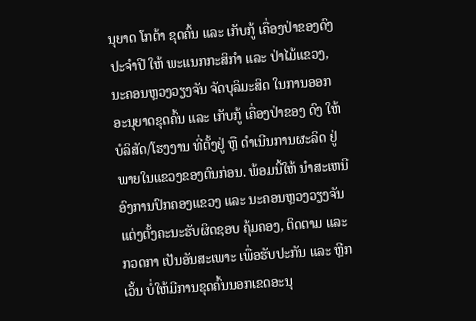ນຸຍາດ ໂກຕ້າ ຂຸດຄົ້ນ ແລະ ເກັບກູ້ ເຄື່ອງປ່າຂອງດົງ ປະຈໍາປີ ໃຫ້ ພະແນກກະສິກໍາ ແລະ ປ່າໄມ້ແຂວງ, ນະຄອນຫຼວງວຽງຈັນ ຈັດບຸລິມະສິດ ໃນການອອກອະນຸຍາດຂຸດຄົ້ນ ແລະ ເກັບກູ້ ເຄື່ອງປ່າຂອງ ດົງ ໃຫ້ ບໍລິສັດ/ໂຮງງານ ທີ່ຕັ້ງຢູ່ ຫຼື ດໍາເນີນການຜະລິດ ຢູ່ພາຍໃນແຂວງຂອງຕົນກ່ອນ. ພ້ອມນີ້ໃຫ້ ນໍາສະເຫນີ ອົງການປົກຄອງແຂວງ ແລະ ນະຄອນຫຼວງວຽງຈັນ ແຕ່ງຕັ້ງຄະນະຮັບຜິດຊອບ ຄຸ້ມຄອງ, ຕິດຕາມ ແລະ ກວດກາ ເປັນອັນສະເພາະ ເພື່ອຮັບປະກັນ ແລະ ຫຼີກເວັ້ນ ບໍ່ໃຫ້ມີການຂຸດຄົ້ນນອກເຂດອະນຸ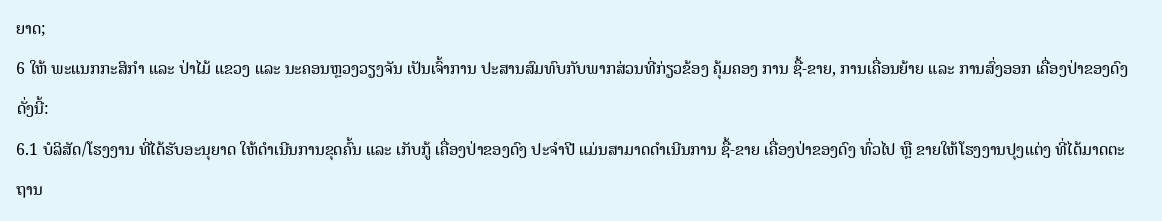ຍາດ;
6 ໃຫ້ ພະແນກກະສິກໍາ ແລະ ປ່າໄມ້ ແຂວງ ແລະ ນະຄອນຫຼວງວຽງຈັນ ເປັນເຈົ້າການ ປະສານສົມທົບກັບພາກສ່ວນທີ່ກ່ຽວຂ້ອງ ຄຸ້ມຄອງ ການ ຊື້-ຂາຍ, ການເຄື່ອນຍ້າຍ ແລະ ການສົ່ງອອກ ເຄື່ອງປ່າຂອງດົງ ດັ່ງນີ້:
6.1 ບໍລິສັດ/ໂຮງງານ ທີ່ໄດ້ຮັບອະນຸຍາດ ໃຫ້ດໍາເນີນການຂຸດຄົ້ນ ແລະ ເກັບກູ້ ເຄື່ອງປ່າຂອງດົງ ປະຈໍາປີ ແມ່ນສາມາດດໍາເນີນການ ຊື້-ຂາຍ ເຄື່ອງປ່າຂອງດົງ ທົ່ວໄປ ຫຼື ຂາຍໃຫ້ໂຮງງານປຸງແຕ່ງ ທີ່ໄດ້ມາດຕະຖານ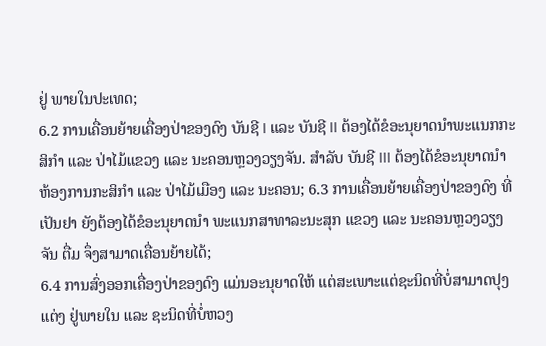ຢູ່ ພາຍໃນປະເທດ;
6.2 ການເຄື່ອນຍ້າຍເຄື່ອງປ່າຂອງດົງ ບັນຊີ I ແລະ ບັນຊີ II ຕ້ອງໄດ້ຂໍອະນຸຍາດນໍາພະແນກກະສິກໍາ ແລະ ປ່າໄມ້ແຂວງ ແລະ ນະຄອນຫຼວງວຽງຈັນ. ສໍາລັບ ບັນຊີ III ຕ້ອງໄດ້ຂໍອະນຸຍາດນໍາຫ້ອງການກະສິກໍາ ແລະ ປ່າໄມ້ເມືອງ ແລະ ນະຄອນ; 6.3 ການເຄື່ອນຍ້າຍເຄື່ອງປ່າຂອງດົງ ທີ່ເປັນຢາ ຍັງຕ້ອງໄດ້ຂໍອະນຸຍາດນໍາ ພະແນກສາທາລະນະສຸກ ແຂວງ ແລະ ນະຄອນຫຼວງວຽງຈັນ ຕື່ມ ຈຶ່ງສາມາດເຄື່ອນຍ້າຍໄດ້;
6.4 ການສົ່ງອອກເຄື່ອງປ່າຂອງດົງ ແມ່ນອະນຸຍາດໃຫ້ ແຕ່ສະເພາະແຕ່ຊະນິດທີ່ບໍ່ສາມາດປຸງແຕ່ງ ຢູ່ພາຍໃນ ແລະ ຊະນິດທີ່ບໍ່ຫວງ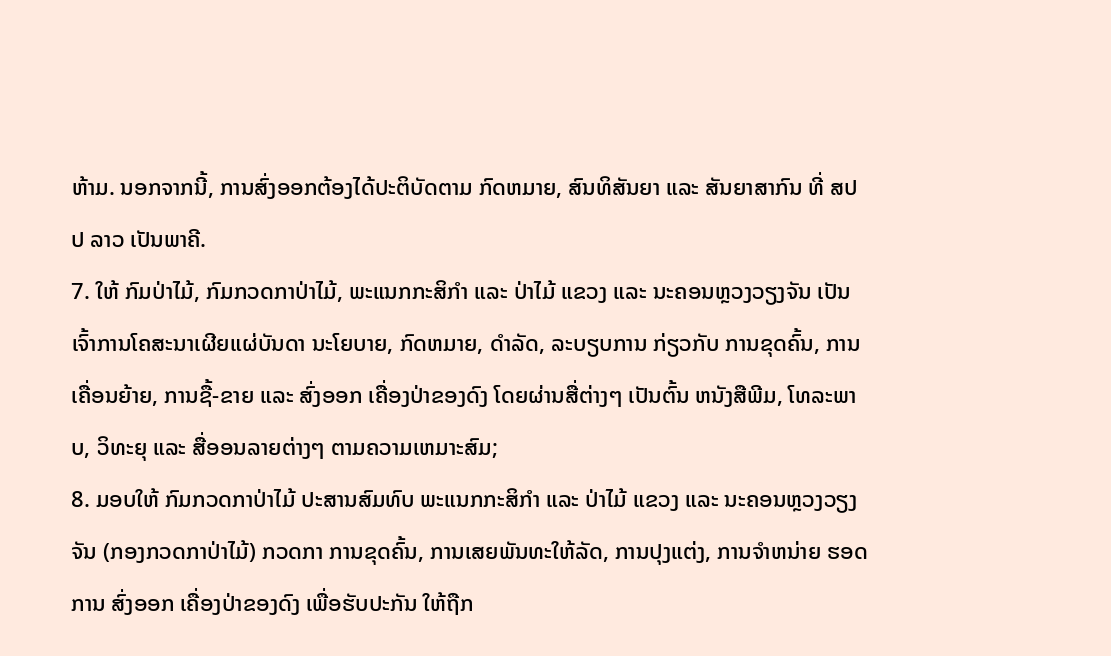ຫ້າມ. ນອກຈາກນີ້, ການສົ່ງອອກຕ້ອງໄດ້ປະຕິບັດຕາມ ກົດຫມາຍ, ສົນທິສັນຍາ ແລະ ສັນຍາສາກົນ ທີ່ ສປປ ລາວ ເປັນພາຄີ.
7. ໃຫ້ ກົມປ່າໄມ້, ກົມກວດກາປ່າໄມ້, ພະແນກກະສິກໍາ ແລະ ປ່າໄມ້ ແຂວງ ແລະ ນະຄອນຫຼວງວຽງຈັນ ເປັນເຈົ້າການໂຄສະນາເຜີຍແຜ່ບັນດາ ນະໂຍບາຍ, ກົດຫມາຍ, ດໍາລັດ, ລະບຽບການ ກ່ຽວກັບ ການຂຸດຄົ້ນ, ການ ເຄື່ອນຍ້າຍ, ການຊື້-ຂາຍ ແລະ ສົ່ງອອກ ເຄື່ອງປ່າຂອງດົງ ໂດຍຜ່ານສື່ຕ່າງໆ ເປັນຕົ້ນ ຫນັງສືພີມ, ໂທລະພາບ, ວິທະຍຸ ແລະ ສື່ອອນລາຍຕ່າງໆ ຕາມຄວາມເຫມາະສົມ;
8. ມອບໃຫ້ ກົມກວດກາປ່າໄມ້ ປະສານສົມທົບ ພະແນກກະສິກໍາ ແລະ ປ່າໄມ້ ແຂວງ ແລະ ນະຄອນຫຼວງວຽງຈັນ (ກອງກວດກາປ່າໄມ້) ກວດກາ ການຂຸດຄົ້ນ, ການເສຍພັນທະໃຫ້ລັດ, ການປຸງແຕ່ງ, ການຈໍາຫນ່າຍ ຮອດການ ສົ່ງອອກ ເຄື່ອງປ່າຂອງດົງ ເພື່ອຮັບປະກັນ ໃຫ້ຖືກ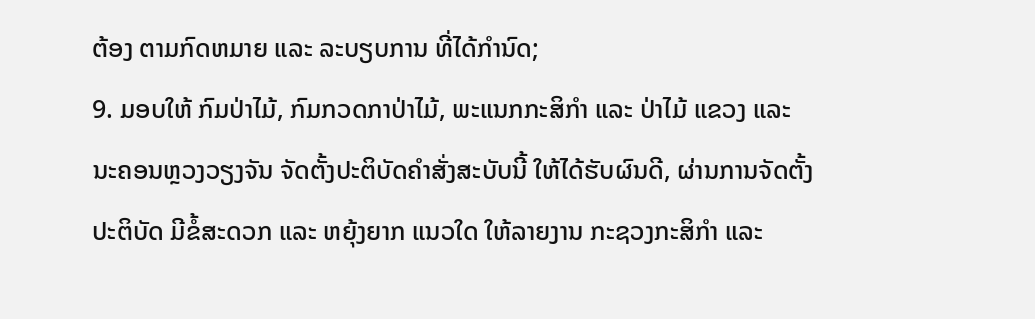ຕ້ອງ ຕາມກົດຫມາຍ ແລະ ລະບຽບການ ທີ່ໄດ້ກໍານົດ;
9. ມອບໃຫ້ ກົມປ່າໄມ້, ກົມກວດກາປ່າໄມ້, ພະແນກກະສິກໍາ ແລະ ປ່າໄມ້ ແຂວງ ແລະ ນະຄອນຫຼວງວຽງຈັນ ຈັດຕັ້ງປະຕິບັດຄໍາສັ່ງສະບັບນີ້ ໃຫ້ໄດ້ຮັບຜົນດີ, ຜ່ານການຈັດຕັ້ງປະຕິບັດ ມີຂໍ້ສະດວກ ແລະ ຫຍຸ້ງຍາກ ແນວໃດ ໃຫ້ລາຍງານ ກະຊວງກະສິກໍາ ແລະ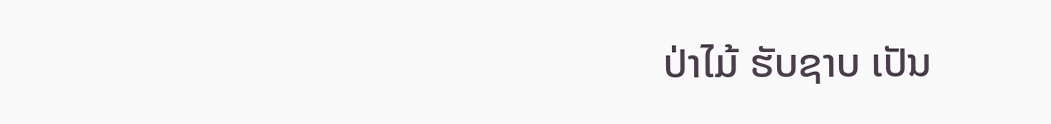ປ່າໄມ້ ຮັບຊາບ ເປັນ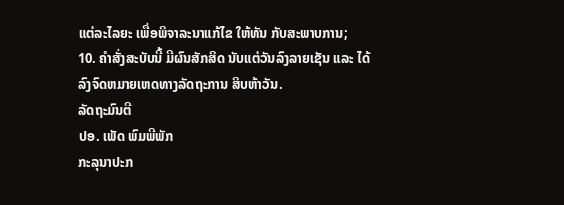ແຕ່ລະໄລຍະ ເພື່ອພິຈາລະນາແກ້ໄຂ ໃຫ້ທັນ ກັບສະພາບການ;
10. ຄໍາສັ່ງສະບັບນີ້ ມີຜົນສັກສິດ ນັບແຕ່ວັນລົງລາຍເຊັນ ແລະ ໄດ້ລົງຈົດຫມາຍເຫດທາງລັດຖະການ ສິບຫ້າວັນ.
ລັດຖະມົນຕີ
ປອ. ເພັດ ພົມພີພັກ
ກະລຸນາປະກ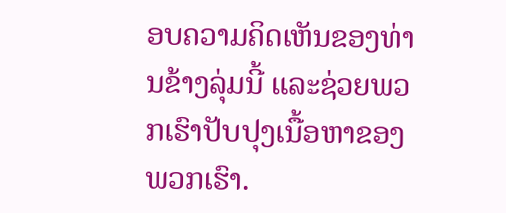ອບຄວາມຄິດເຫັນຂອງທ່ານຂ້າງລຸ່ມນີ້ ແລະຊ່ວຍພວກເຮົາປັບປຸງເນື້ອຫາຂອງພວກເຮົາ.